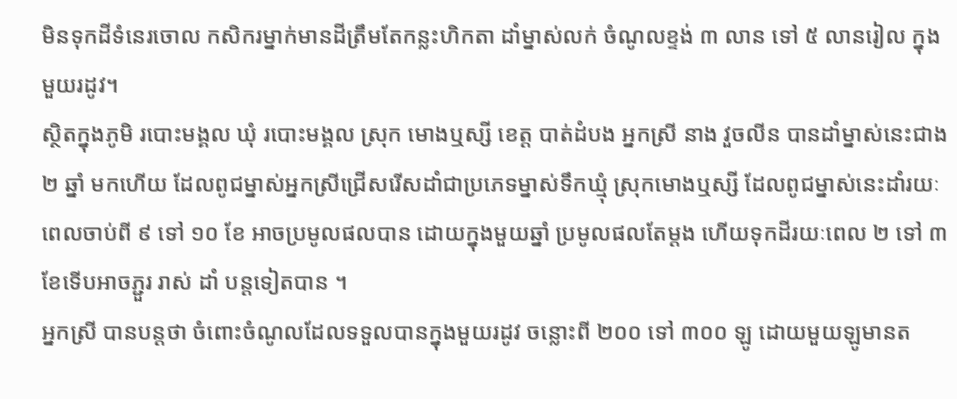មិនទុកដីទំនេរចោល កសិករម្នាក់មានដីត្រឹមតែកន្លះហិកតា ដាំម្នាស់លក់ ចំណូលខ្ទង់ ៣ លាន ទៅ ៥ លានរៀល ក្នុងមួយរដូវ។
ស្ថិតក្នុងភូមិ របោះមង្គល ឃុំ របោះមង្គល ស្រុក មោងឬស្សី ខេត្ត បាត់ដំបង អ្នកស្រី នាង វួចលីន បានដាំម្នាស់នេះជាង ២ ឆ្នាំ មកហើយ ដែលពូជម្នាស់អ្នកស្រីជ្រើសរើសដាំជាប្រភេទម្នាស់ទឹកឃ្មុំ ស្រុកមោងឬស្សី ដែលពូជម្នាស់នេះដាំរយៈពេលចាប់ពី ៩ ទៅ ១០ ខែ អាចប្រមូលផលបាន ដោយក្នុងមួយឆ្នាំ ប្រមូលផលតែម្តង ហើយទុកដីរយៈពេល ២ ទៅ ៣ ខែទើបអាចភ្ជួរ រាស់ ដាំ បន្តទៀតបាន ។
អ្នកស្រី បានបន្តថា ចំពោះចំណូលដែលទទួលបានក្នុងមួយរដូវ ចន្លោះពី ២០០ ទៅ ៣០០ ឡូ ដោយមួយឡូមានត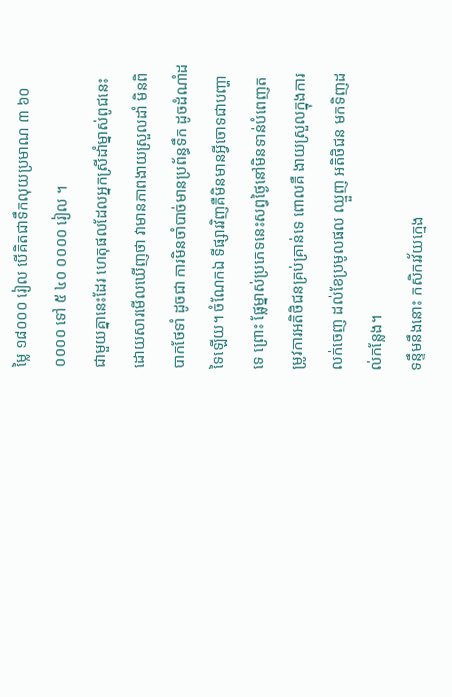ម្លៃ ១៨០០០ រៀល បើគិតជាទឹកលុយប្រមាណ ៣ ៦០ ០០០០ ទៅ ៥ ៤០ ០០០០ រៀល ។
ជាមួយគ្នានេះដែរ ហេតុផលដែលអ្នកស្រីដាំម្នាស់ពូជនេះ ដោយសារមើលឃើញថា វាមានភាពងាយស្រួលដាំ មិនពិបាកថែទាំ ដូចជា ការមិនចាំបាច់មានប្រព័ន្ធទឹក ដូចដំណាំដទៃឡើយ។ ចំណែកឯ ទីផ្សារវិញគឺមិនមានអ្វីចោទជាបញ្ហាទេ ព្រោះ ផ្លែម្នាស់ប្រភេទនេះសព្វថ្ងៃនៅមិនទាន់បំពេញតម្រូវការអតិថិជនគ្រប់គ្រាន់ទេ ពោលគឺ ងាយស្រួលក្នុងការលក់ចេញ ដល់ខែប្រមូលផល ឈ្មួញ អតិថិជន មកទិញដល់កន្លែង។
ទន្ទឹមនឹងនោះ កសិករវ័យក្មេង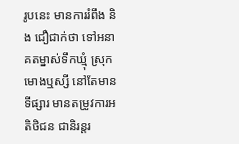រូបនេះ មានការរំពឹង និង ជឿជាក់ថា ទៅអនាគតម្នាស់ទឹកឃ្មុំ ស្រុកមោងឬស្សី នៅតែមានទីផ្សារ មានតម្រូវការអតិថិជន ជានិរន្តរ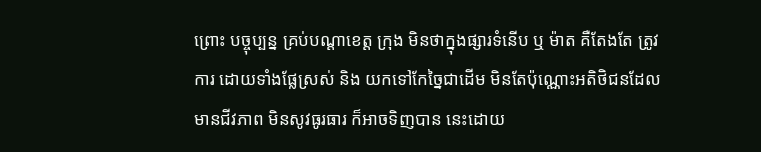ព្រោះ បច្ចុប្បន្ន គ្រប់បណ្តាខេត្ត ក្រុង មិនថាក្នុងផ្សារទំនើប ឬ ម៉ាត គឺតែងតែ ត្រូវការ ដោយទាំងផ្លែស្រស់ និង យកទៅកែច្នៃជាដើម មិនតែប៉ុណ្ណោះអតិថិជនដែលមានជីវភាព មិនសូវធូរធារ ក៏អាចទិញបាន នេះដោយ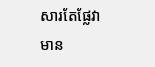សារតែផ្លែវាមាន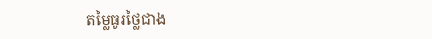តម្លៃធូរថ្លៃជាង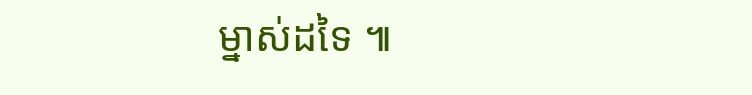ម្នាស់ដទៃ ៕